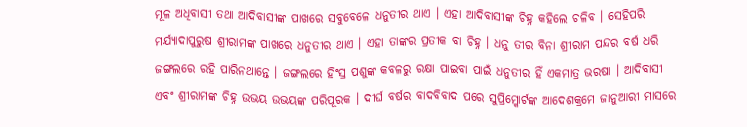ମୂଳ ଅଧିବାସୀ ତଥା ଆଦିବାସୀଙ୍କ ପାଖରେ ସବୁବେଳେ ଧନୁତୀର ଥାଏ । ଏହା ଆଦିବାସୀଙ୍କ ଚିହ୍ନ କହିଲେ ଚଳିବ । ସେହିପରି ମର୍ଯ୍ୟାଦାପୁରୁଷ ଶ୍ରୀରାମଙ୍କ ପାଖରେ ଧନୁତୀର ଥାଏ । ଏହା ତାଙ୍କର ପ୍ରତୀକ ବା ଚିହ୍ନ । ଧନୁ ତୀର ବିନା ଶ୍ରୀରାମ ପନ୍ଦର ବର୍ଷ ଧରି ଜଙ୍ଗଲରେ ରହି ପାରିନଥାନ୍ତେ । ଜଙ୍ଗଲରେ ହିଂସ୍ର ପଶୁଙ୍କ କବଳରୁ ରକ୍ଷା ପାଇବା ପାଇଁ ଧନୁତୀର ହିଁ ଏକମାତ୍ର ଭରଷା । ଆଦିବାସୀ ଏବଂ ଶ୍ରୀରାମଙ୍କ ଚିହ୍ନ ଉଭୟ ଉଭୟଙ୍କ ପରିପୂରକ । ଦୀର୍ଘ ବର୍ଷର ବାଦବିବାଦ ପରେ ସୁପ୍ରିମ୍କୋର୍ଟଙ୍କ ଆଦେଶକ୍ରମେ ଜାନୁଆରୀ ମାସରେ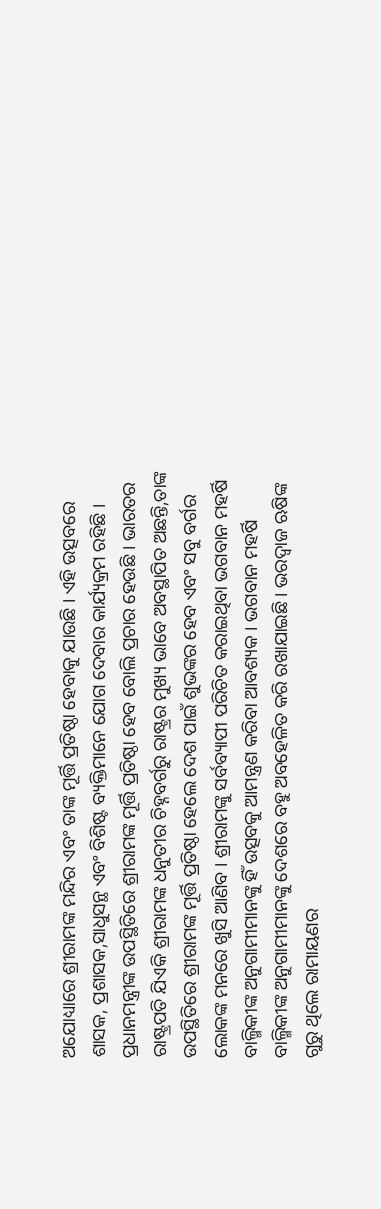ଅଯୋଧ୍ୟାରେ ଶ୍ରୀରାମଙ୍କ ମନ୍ଦିର ଏବଂ ତାଙ୍କ ମୂର୍ତ୍ତି ପ୍ରତିଷ୍ଠା ହେବାକୁ ଯାଉଛି । ଏହି ଉତ୍ସବରେ ଶାସକ, ପ୍ରଶାସକ,ସାଧୁସନ୍ଥ ଏବଂ ବିଶିଷ୍ଟ ବ୍ୟକ୍ତିମାନେ ଯୋଗ ଦେବାର କାର୍ଯ୍ୟକ୍ରମ ରହିଛି । ପ୍ରଧାନମନ୍ତ୍ରୀଙ୍କ ଉପସ୍ଥିତିରେ ଶ୍ରୀରାମଙ୍କ ମୂର୍ତ୍ତି ପ୍ରତିଷ୍ଠା ହେବ ବୋଲି ପ୍ରଚାର ହେଉଛି । ଭାରତର ରାଷ୍ଟ୍ରପତି ଯିଏକି ଶ୍ରୀରାମଙ୍କ ଧନୁତୀର ଚିହ୍ନବର୍ଗରୁ ରାଷ୍ଟ୍ରର ମୁଖ୍ୟ ଭାବେ ଅବସ୍ଥାପିତ ଅଛନ୍ତି,ତାଙ୍କ ଉପସ୍ଥିତିରେ ଶ୍ରୀରାମଙ୍କ ମୂର୍ତ୍ତି ପ୍ରତିଷ୍ଠା ହେଲେ ଦେଶ ପାଇଁ ଶୁଭଙ୍କର ହେବ ଏବଂ ସବୁ ବର୍ଗର ଲୋକଙ୍କ ମନରେ ଖୁସି ଆଣିବ । ଶ୍ରୀରାମଙ୍କୁ ସର୍ବବ୍ୟାପୀ ପରିଚିତ କରାଇଥିବା ଭଗବାନ ମହର୍ଷି ବାଲ୍ମିକୀଙ୍କ ଅନୁଗାମୀମାନଙ୍କୁ ହିଁ ଉତ୍ସବକୁ ଆମନ୍ତ୍ରଣ କରିବା ଆବଶ୍ୟକ । ଭଗବାନ ମହର୍ଷି ବାଲ୍ମିକୀଙ୍କ ଅନୁଗାମୀମାନଙ୍କୁ ଦେଶରେ ବହୁ ଅବହେଳିତ କରି ରଖାଯାଇଛି । ଭରଦ୍ୱାଜ ଋଷିଙ୍କ ଗୁରୁ ଥିଲେ ରାମାୟଣର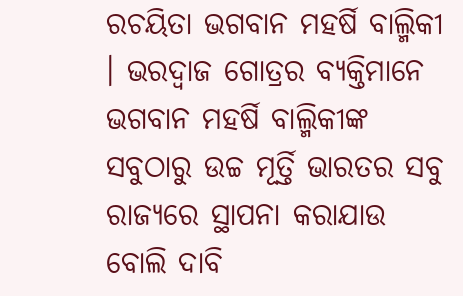ରଚୟିତା ଭଗବାନ ମହର୍ଷି ବାଲ୍ମିକୀ । ଭରଦ୍ୱାଜ ଗୋତ୍ରର ବ୍ୟକ୍ତିମାନେ ଭଗବାନ ମହର୍ଷି ବାଲ୍ମିକୀଙ୍କ ସବୁଠାରୁ ଉଚ୍ଚ ମୂର୍ତ୍ତି ଭାରତର ସବୁ ରାଜ୍ୟରେ ସ୍ଥାପନା କରାଯାଉ ବୋଲି ଦାବି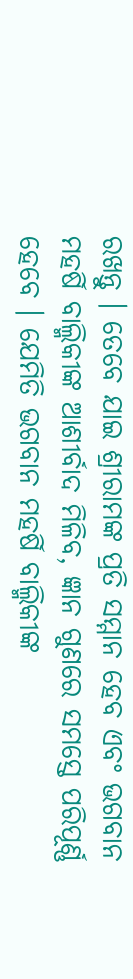ରଖନ୍ତୁ । ତେବେ ଯାଇ ଶ୍ରୀରାମଙ୍କ ପ୍ରତି ସମ୍ମାନ ହେବ ଏବଂ ଭଗବାନ ମହର୍ଷି ବାଲ୍ମିକୀଙ୍କ ଆଶୀର୍ବାଦ ମିଳିବ, ଜ୍ଞାନ ଗୁଣରେ ସମସ୍ତେ ପରିପୂର୍ଣ୍ଣ ହେବେ । ଯେମିତି ଭଗବାନ ମହର୍ଷି ବାଲ୍ମିକୀଙ୍କ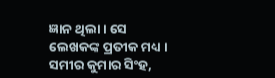ଜ୍ଞାନ ଥିଲା । ସେ ଲେଖକଙ୍କ ପ୍ରତୀକ ମଧ୍ୟ । ସମୀର କୁମାର ସିଂହ,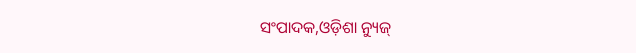ସଂପାଦକ,ଓଡ଼ିଶା ନ୍ୟୁଜ୍